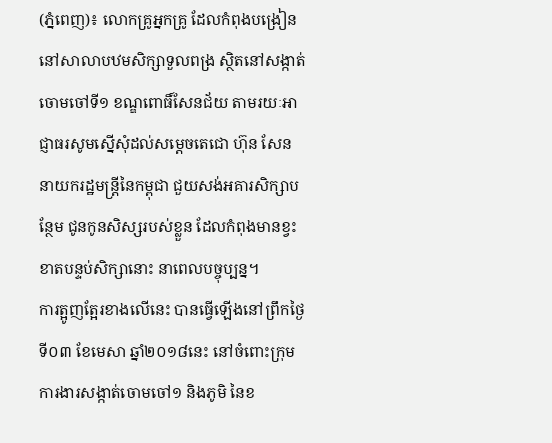(ភ្នំពេញ)៖ លោកគ្រូអ្នកគ្រូ ដែលកំពុងបង្រៀននៅសាលាបឋមសិក្សាទួលពង្រ ស្ថិតនៅសង្កាត់ចោមចៅទី១ ខណ្ឌពោធិ៍សែនជ័យ តាមរយៈអាជ្ញាធរសូមស្នើសុំដល់សម្តេចតេជោ ហ៊ុន សែន នាយករដ្ឋមន្រ្តីនៃកម្ពុជា ជួយសង់អគារសិក្សាបន្ថែម ជូនកូនសិស្សរបស់ខ្លួន ដែលកំពុងមានខ្វះខាតបន្ទប់សិក្សានោះ នាពេលបច្ចុប្បន្ន។
ការត្អូញត្អែរខាងលើនេះ បានធ្វើឡើងនៅព្រឹកថ្ងៃទី០៣ ខែមេសា ឆ្នាំ២០១៨នេះ នៅចំពោះក្រុមការងារសង្កាត់ចោមចៅ១ និងភូមិ នៃខ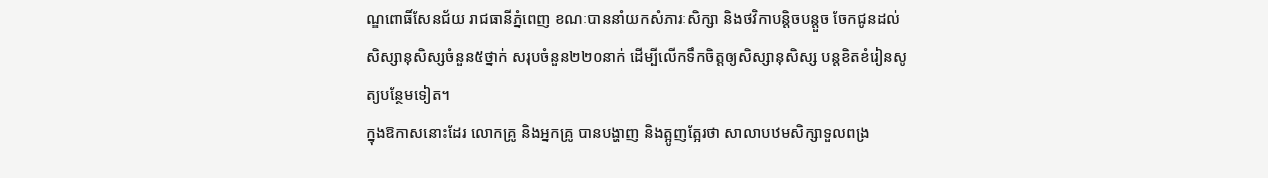ណ្ឌពោធិ៍សែនជ័យ រាជធានីភ្នំពេញ ខណៈបាននាំយកសំភារៈសិក្សា និងថវិកាបន្តិចបន្តួច ចែកជូនដល់សិស្សានុសិស្សចំនួន៥ថ្នាក់ សរុបចំនួន២២០នាក់ ដើម្បីលើកទឹកចិត្តឲ្យសិស្សានុសិស្ស បន្តខិតខំរៀនសូត្យបន្ថែមទៀត។
ក្នុងឱកាសនោះដែរ លោកគ្រូ និងអ្នកគ្រូ បានបង្ហាញ និងត្អូញត្អែរថា សាលាបឋមសិក្សាទួលពង្រ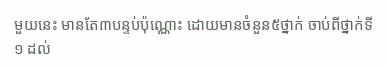មួយនេះ មានតែ៣បន្ទប់ប៉ុណ្ណោះ ដោយមានចំនួន៥ថ្នាក់ ចាប់ពីថ្នាក់ទី១ ដល់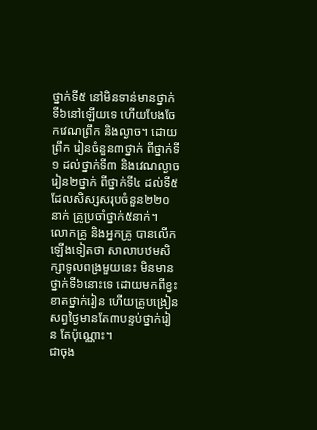ថ្នាក់ទី៥ នៅមិនទាន់មានថ្នាក់ទី៦នៅឡើយទេ ហើយបែងចែកវេណព្រឹក និងល្ងាច។ ដោយព្រឹក រៀនចំនួន៣ថ្នាក់ ពីថ្នាក់ទី១ ដល់ថ្នាក់ទី៣ និងវេណល្ងាច រៀន២ថ្នាក់ ពីថ្នាក់ទី៤ ដល់ទី៥ ដែលសិស្សសរុបចំនួន២២០នាក់ គ្រូប្រចាំថ្នាក់៥នាក់។
លោកគ្រូ និងអ្នកគ្រូ បានលើកឡើងទៀតថា សាលាបឋមសិក្សាទូលពង្រមួយនេះ មិនមានថ្នាក់ទី៦នោះទេ ដោយមកពីខ្វះខាតថ្នាក់រៀន ហើយគ្រូបង្រៀន សព្វថ្ងៃមានតែ៣បន្ទប់ថ្នាក់រៀន តែប៉ុណ្ណោះ។
ជាចុង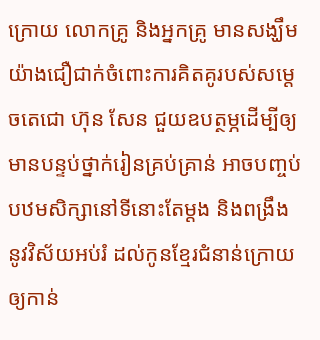ក្រោយ លោកគ្រូ និងអ្នកគ្រូ មានសង្ឃឹមយ៉ាងជឿជាក់ចំពោះការគិតគូរបស់សម្តេចតេជោ ហ៊ុន សែន ជួយឧបត្ថម្ភដើម្បីឲ្យមានបន្ទប់ថ្នាក់រៀនគ្រប់គ្រាន់ អាចបញ្ចប់បឋមសិក្សានៅទីនោះតែម្តង និងពង្រឹងនូវវិស័យអប់រំ ដល់កូនខ្មែរជំនាន់ក្រោយឲ្យកាន់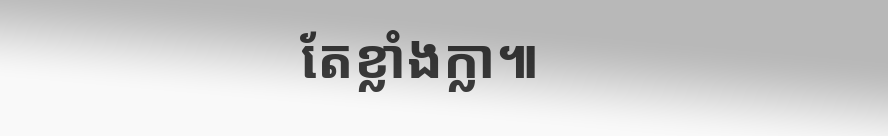តែខ្លាំងក្លា៕